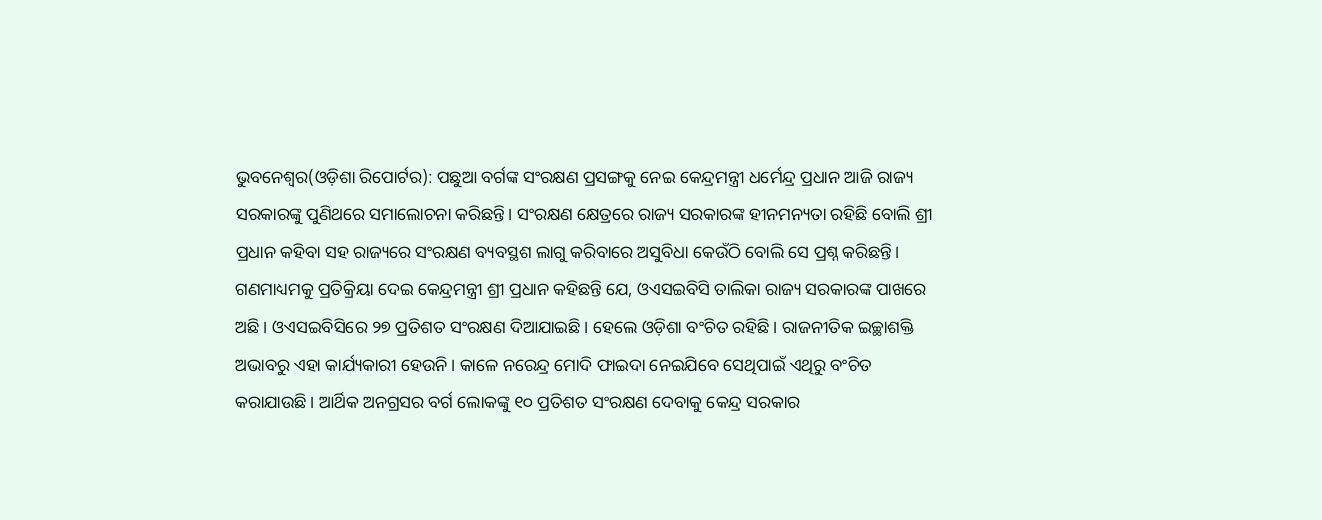ଭୁବନେଶ୍ୱର(ଓଡ଼ିଶା ରିପୋର୍ଟର): ପଛୁଆ ବର୍ଗଙ୍କ ସଂରକ୍ଷଣ ପ୍ରସଙ୍ଗକୁ ନେଇ କେନ୍ଦ୍ରମନ୍ତ୍ରୀ ଧର୍ମେନ୍ଦ୍ର ପ୍ରଧାନ ଆଜି ରାଜ୍ୟ ସରକାରଙ୍କୁ ପୁଣିଥରେ ସମାଲୋଚନା କରିଛନ୍ତି। ସଂରକ୍ଷଣ କ୍ଷେତ୍ରରେ ରାଜ୍ୟ ସରକାରଙ୍କ ହୀନମନ୍ୟତା ରହିଛି ବୋଲି ଶ୍ରୀ ପ୍ରଧାନ କହିବା ସହ ରାଜ୍ୟରେ ସଂରକ୍ଷଣ ବ୍ୟବସ୍ଥଶ ଲାଗୁ କରିବାରେ ଅସୁବିଧା କେଉଁଠି ବୋଲି ସେ ପ୍ରଶ୍ନ କରିଛନ୍ତି।
ଗଣମାଧ୍ୟମକୁ ପ୍ରତିକ୍ରିୟା ଦେଇ କେନ୍ଦ୍ରମନ୍ତ୍ରୀ ଶ୍ରୀ ପ୍ରଧାନ କହିଛନ୍ତି ଯେ, ଓଏସଇବିସି ତାଲିକା ରାଜ୍ୟ ସରକାରଙ୍କ ପାଖରେ ଅଛି। ଓଏସଇବିସିରେ ୨୭ ପ୍ରତିଶତ ସଂରକ୍ଷଣ ଦିଆଯାଇଛି। ହେଲେ ଓଡ଼ିଶା ବଂଚିତ ରହିଛି। ରାଜନୀତିକ ଇଚ୍ଛାଶକ୍ତି ଅଭାବରୁ ଏହା କାର୍ଯ୍ୟକାରୀ ହେଉନି। କାଳେ ନରେନ୍ଦ୍ର ମୋଦି ଫାଇଦା ନେଇଯିବେ ସେଥିପାଇଁ ଏଥିରୁ ବଂଚିତ କରାଯାଉଛି। ଆର୍ଥିକ ଅନଗ୍ରସର ବର୍ଗ ଲୋକଙ୍କୁ ୧୦ ପ୍ରତିଶତ ସଂରକ୍ଷଣ ଦେବାକୁ କେନ୍ଦ୍ର ସରକାର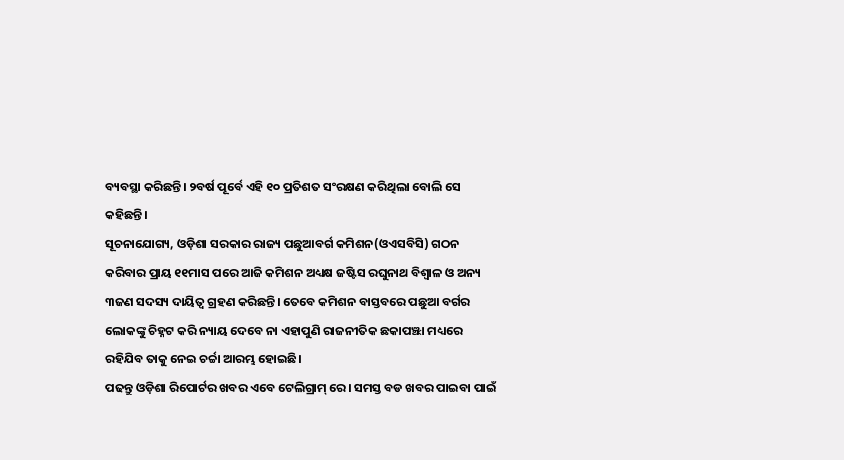ବ୍ୟବସ୍ଥା କରିଛନ୍ତି। ୨ବର୍ଷ ପୂର୍ବେ ଏହି ୧୦ ପ୍ରତିଶତ ସଂରକ୍ଷଣ କରିଥିଲା ବୋଲି ସେ କହିଛନ୍ତି।
ସୂଚନାଯୋଗ୍ୟ, ଓଡ଼ିଶା ସରକାର ରାଜ୍ୟ ପଛୁଆବର୍ଗ କମିଶନ(ଓଏସବିସି) ଗଠନ କରିବାର ପ୍ରାୟ ୧୧ମାସ ପରେ ଆଜି କମିଶନ ଅଧ୍ୟକ୍ଷ ଜଷ୍ଟିସ ରଘୁନାଥ ବିଶ୍ୱାଳ ଓ ଅନ୍ୟ ୩ଜଣ ସଦସ୍ୟ ଦାୟିତ୍ୱ ଗ୍ରହଣ କରିଛନ୍ତି। ତେବେ କମିଶନ ବାସ୍ତବରେ ପଛୁଆ ବର୍ଗର ଲୋକଙ୍କୁ ଚିହ୍ନଟ କରି ନ୍ୟାୟ ଦେବେ ନା ଏହାପୁଣି ରାଜନୀତିକ ଛକାପଞ୍ଝା ମଧ୍ୟରେ ରହିଯିବ ତାକୁ ନେଇ ଚର୍ଚ୍ଚା ଆରମ୍ଭ ହୋଇଛି।
ପଢନ୍ତୁ ଓଡ଼ିଶା ରିପୋର୍ଟର ଖବର ଏବେ ଟେଲିଗ୍ରାମ୍ ରେ। ସମସ୍ତ ବଡ ଖବର ପାଇବା ପାଇଁ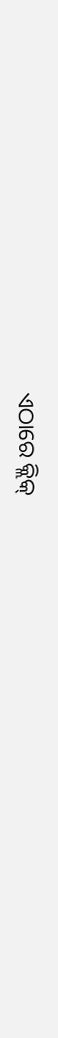ଏଠାରେ କ୍ଲିକ୍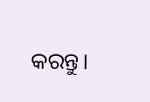କରନ୍ତୁ।